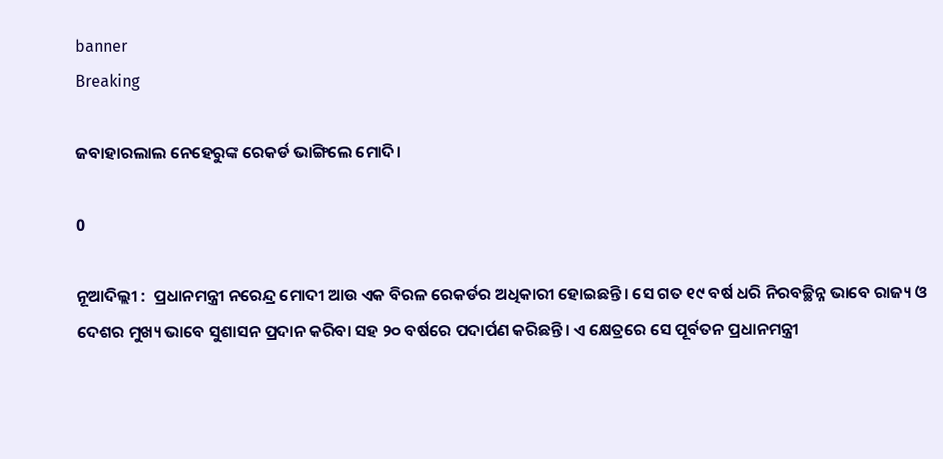banner
Breaking

ଜବାହାରଲାଲ ନେହେରୁଙ୍କ ରେକର୍ଡ ଭାଙ୍ଗିଲେ ମୋଦି।

0

ନୂଆଦିଲ୍ଲୀ :  ପ୍ରଧାନମନ୍ତ୍ରୀ ନରେନ୍ଦ୍ର ମୋଦୀ ଆଉ ଏକ ବିରଳ ରେକର୍ଡର ଅଧିକାରୀ ହୋଇଛନ୍ତି। ସେ ଗତ ୧୯ ବର୍ଷ ଧରି ନିରବଚ୍ଛିନ୍ନ ଭାବେ ରାଜ୍ୟ ଓ ଦେଶର ମୁଖ୍ୟ ଭାବେ ସୁଶାସନ ପ୍ରଦାନ କରିବା ସହ ୨୦ ବର୍ଷରେ ପଦାର୍ପଣ କରିଛନ୍ତି। ଏ କ୍ଷେତ୍ରରେ ସେ ପୂର୍ବତନ ପ୍ରଧାନମନ୍ତ୍ରୀ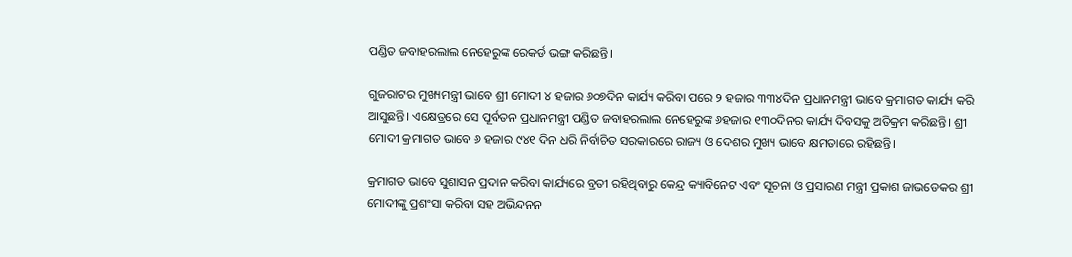ପଣ୍ଡିତ ଜବାହରଲାଲ ନେହେରୁଙ୍କ ରେକର୍ଡ ଭଙ୍ଗ କରିଛନ୍ତି।

ଗୁଜରାଟର ମୁଖ୍ୟମନ୍ତ୍ରୀ ଭାବେ ଶ୍ରୀ ମୋଦୀ ୪ ହଜାର ୬୦୭ଦିନ କାର୍ଯ୍ୟ କରିବା ପରେ ୨ ହଜାର ୩୩୪ଦିନ ପ୍ରଧାନମନ୍ତ୍ରୀ ଭାବେ କ୍ରମାଗତ କାର୍ଯ୍ୟ କରି ଆସୁଛନ୍ତି। ଏକ୍ଷେତ୍ରରେ ସେ ପୂର୍ବତନ ପ୍ରଧାନମନ୍ତ୍ରୀ ପଣ୍ଡିତ ଜବାହରଲାଲ ନେହେରୁଙ୍କ ୬ହଜାର ୧୩୦ଦିନର କାର୍ଯ୍ୟ ଦିବସକୁ ଅତିକ୍ରମ କରିଛନ୍ତି। ଶ୍ରୀ ମୋଦୀ କ୍ରମାଗତ ଭାବେ ୬ ହଜାର ୯୪୧ ଦିନ ଧରି ନିର୍ବାଚିତ ସରକାରରେ ରାଜ୍ୟ ଓ ଦେଶର ମୁଖ୍ୟ ଭାବେ କ୍ଷମତାରେ ରହିଛନ୍ତି।

କ୍ରମାଗତ ଭାବେ ସୁଶାସନ ପ୍ରଦାନ କରିବା କାର୍ଯ୍ୟରେ ବ୍ରତୀ ରହିଥିବାରୁ କେନ୍ଦ୍ର କ୍ୟାବିନେଟ ଏବଂ ସୂଚନା ଓ ପ୍ରସାରଣ ମନ୍ତ୍ରୀ ପ୍ରକାଶ ଜାଭଡେକର ଶ୍ରୀ ମୋଦୀଙ୍କୁ ପ୍ରଶଂସା କରିବା ସହ ଅଭିନ୍ଦନନ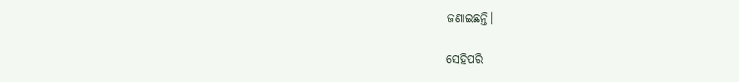ଜଣାଇଛନ୍ତି।

ସେହିପରି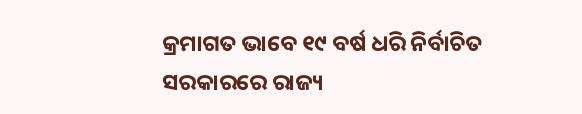କ୍ରମାଗତ ଭାବେ ୧୯ ବର୍ଷ ଧରି‌ ନିର୍ବାଚିତ ସରକାରରେ ରାଜ୍ୟ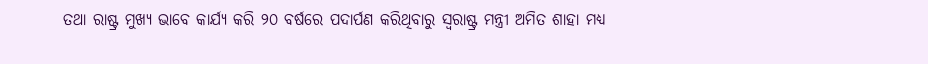ତଥା ରାଷ୍ଟ୍ର ମୁଖ୍ୟ ଭାବେ କାର୍ଯ୍ୟ କରି ୨୦ ବର୍ଷରେ ପଦାର୍ପଣ କରିଥିବାରୁ ସ୍ବରାଷ୍ଟ୍ର ମନ୍ତ୍ରୀ ଅମିତ ଶାହା ମଧ୍ୟ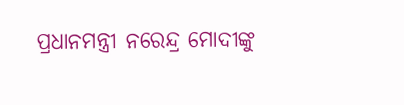ପ୍ରଧାନମନ୍ତ୍ରୀ ନରେନ୍ଦ୍ର ମୋଦୀଙ୍କୁ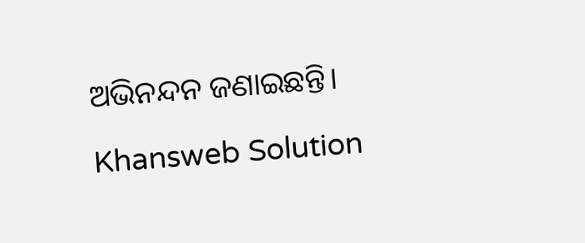ଅଭିନନ୍ଦନ ଜଣାଇଛନ୍ତି।

Khansweb Solution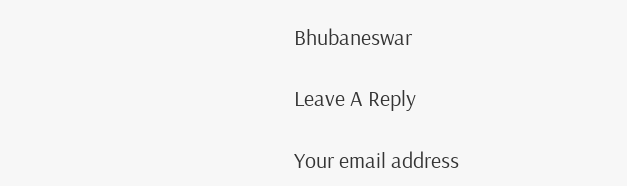Bhubaneswar

Leave A Reply

Your email address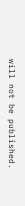will not be published.